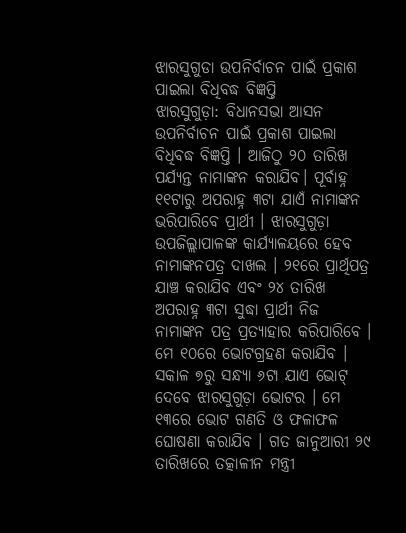ଝାରସୁଗୁଡା ଉପନିର୍ବାଚନ ପାଇଁ ପ୍ରକାଶ ପାଇଲା ବିଧିବଦ୍ଧ ବିଜ୍ଞପ୍ତି
ଝାରସୁଗୁଡ଼ା: ବିଧାନସଭା ଆସନ ଉପନିର୍ବାଚନ ପାଇଁ ପ୍ରକାଶ ପାଇଲା ବିଧିବଦ୍ଧ ବିଜ୍ଞପ୍ତି । ଆଜିଠୁ ୨୦ ତାରିଖ ପର୍ଯ୍ୟନ୍ତ ନାମାଙ୍କନ କରାଯିବ। ପୂର୍ବାହ୍ନ ୧୧ଟାରୁ ଅପରାହ୍ନ ୩ଟା ଯାଏଁ ନାମାଙ୍କନ ଭରିପାରିବେ ପ୍ରାର୍ଥୀ । ଝାରସୁଗୁଡ଼ା ଉପଜିଲ୍ଲାପାଳଙ୍କ କାର୍ଯ୍ୟାଳୟରେ ହେବ ନାମାଙ୍କନପତ୍ର ଦାଖଲ । ୨୧ରେ ପ୍ରାର୍ଥିପତ୍ର ଯାଞ୍ଚ କରାଯିବ ଏବଂ ୨୪ ତାରିଖ ଅପରାହ୍ନ ୩ଟା ସୁଦ୍ଧା ପ୍ରାର୍ଥୀ ନିଜ ନାମାଙ୍କନ ପତ୍ର ପ୍ରତ୍ୟାହାର କରିପାରିବେ ।
ମେ ୧୦ରେ ଭୋଟଗ୍ରହଣ କରାଯିବ । ସକାଳ ୭ରୁ ସନ୍ଧ୍ୟା ୬ଟା ଯାଏ ଭୋଟ୍ ଦେବେ ଝାରସୁଗୁଡ଼ା ଭୋଟର । ମେ ୧୩ରେ ଭୋଟ ଗଣତି ଓ ଫଳାଫଳ ଘୋଷଣା କରାଯିବ । ଗତ ଜାନୁଆରୀ ୨୯ ତାରିଖରେ ତତ୍କାଳୀନ ମନ୍ତ୍ରୀ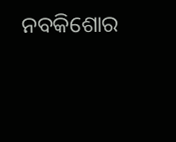ନବକିଶୋର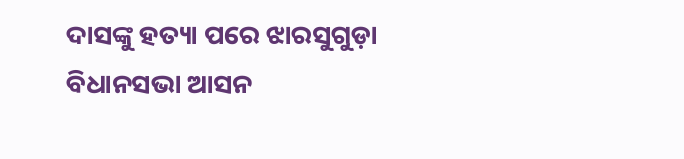ଦାସଙ୍କୁ ହତ୍ୟା ପରେ ଝାରସୁଗୁଡ଼ା ବିଧାନସଭା ଆସନ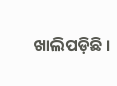ଖାଲିପଡ଼ିଛି ।